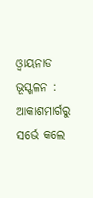ଓ୍ଵାୟନାଡ ଭୂସ୍ଖଳନ : ଆକାଶମାର୍ଗରୁ ସର୍ଭେ କଲେ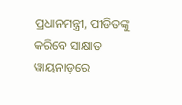ପ୍ରଧାନମନ୍ତ୍ରୀ, ପୀଡିତଙ୍କୁ କରିବେ ସାକ୍ଷାତ
ୱାୟନାଡ଼ରେ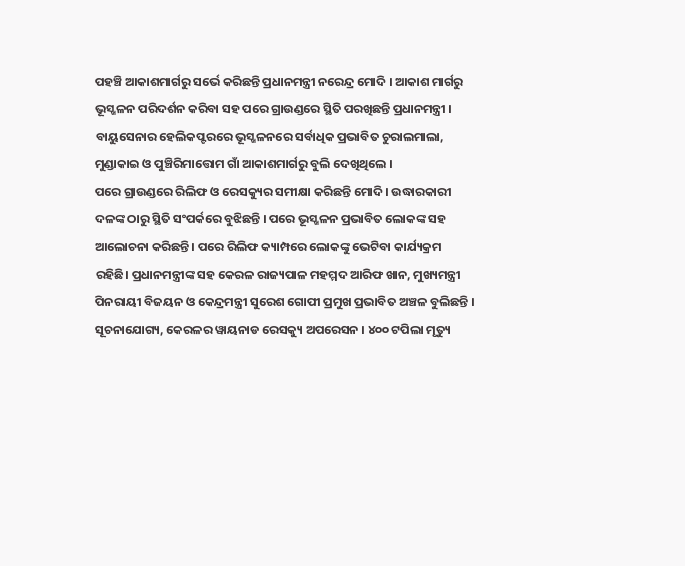ପହଞ୍ଚି ଆକାଶମାର୍ଗରୁ ସର୍ଭେ କରିଛନ୍ତି ପ୍ରଧାନମନ୍ତ୍ରୀ ନରେନ୍ଦ୍ର ମୋଦି । ଆକାଶ ମାର୍ଗରୁ ଭୂସ୍ଖଳନ ପରିଦର୍ଶନ କରିବା ସହ ପରେ ଗ୍ରାଉଣ୍ଡରେ ସ୍ଥିତି ପରଖିଛନ୍ତି ପ୍ରଧାନମନ୍ତ୍ରୀ । ବାୟୁସେନାର ହେଲିକପ୍ଟରରେ ଭୂସ୍ଖଳନରେ ସର୍ବାଧିକ ପ୍ରଭାବିତ ଚୁରାଲମାଲା, ମୁଣ୍ଡାକାଇ ଓ ପୁଞ୍ଚିରିମାତ୍ତୋମ ଗାଁ ଆକାଶମାର୍ଗରୁ ବୁଲି ଦେଖିଥିଲେ ।
ପରେ ଗ୍ରାଉଣ୍ଡରେ ରିଲିଫ ଓ ରେସକ୍ୟୁର ସମୀକ୍ଷା କରିଛନ୍ତି ମୋଦି । ଉଦ୍ଧାରକାରୀ ଦଳଙ୍କ ଠାରୁ ସ୍ଥିତି ସଂପର୍କରେ ବୁଝିଛନ୍ତି । ପରେ ଭୂସ୍ଖଳନ ପ୍ରଭାବିତ ଲୋକଙ୍କ ସହ ଆଲୋଚନା କରିଛନ୍ତି । ପରେ ରିଲିଫ କ୍ୟାମ୍ପରେ ଲୋକଙ୍କୁ ଭେଟିବା କାର୍ଯ୍ୟକ୍ରମ ରହିଛି। ପ୍ରଧାନମନ୍ତ୍ରୀଙ୍କ ସହ କେରଳ ରାଜ୍ୟପାଳ ମହମ୍ମଦ ଆରିଫ ଖାନ, ମୁଖ୍ୟମନ୍ତ୍ରୀ ପିନରାୟୀ ବିଜୟନ ଓ କେନ୍ଦ୍ରମନ୍ତ୍ରୀ ସୁରେଶ ଗୋପୀ ପ୍ରମୁଖ ପ୍ରଭାବିତ ଅଞ୍ଚଳ ବୁଲିଛନ୍ତି ।
ସୂଚନାଯୋଗ୍ୟ, କେରଳର ୱାୟନାଡ ରେସକ୍ୟୁ ଅପରେସନ । ୪୦୦ ଟପିଲା ମୃତ୍ୟୁ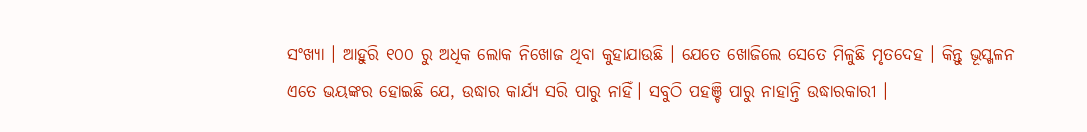ସଂଖ୍ୟା । ଆହୁରି ୧୦୦ ରୁ ଅଧିକ ଲୋକ ନିଖୋଜ ଥିବା କୁହାଯାଉଛି । ଯେତେ ଖୋଜିଲେ ସେତେ ମିଳୁଛି ମୃତଦେହ । କିନ୍ତୁ ଭୂସ୍ଖଳନ ଏତେ ଭୟଙ୍କର ହୋଇଛି ଯେ, ଉଦ୍ଧାର କାର୍ଯ୍ୟ ସରି ପାରୁ ନାହିଁ। ସବୁଠି ପହଞ୍ଚି ପାରୁ ନାହାନ୍ତି ଉଦ୍ଧାରକାରୀ ।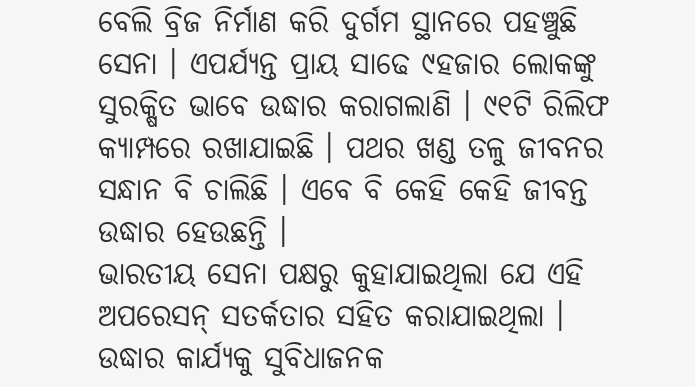ବେଲି ବ୍ରିଜ ନିର୍ମାଣ କରି ଦୁର୍ଗମ ସ୍ଥାନରେ ପହଞ୍ଚୁଛି ସେନା । ଏପର୍ଯ୍ୟନ୍ତ ପ୍ରାୟ ସାଢେ ୯ହଜାର ଲୋକଙ୍କୁ ସୁରକ୍ଷିତ ଭାବେ ଉଦ୍ଧାର କରାଗଲାଣି । ୯୧ଟି ରିଲିଫ କ୍ୟାମ୍ପରେ ରଖାଯାଇଛି । ପଥର ଖଣ୍ଡ ତଳୁ ଜୀବନର ସନ୍ଧାନ ବି ଚାଲିଛି । ଏବେ ବି କେହି କେହି ଜୀବନ୍ତ ଉଦ୍ଧାର ହେଉଛନ୍ତି ।
ଭାରତୀୟ ସେନା ପକ୍ଷରୁ କୁହାଯାଇଥିଲା ଯେ ଏହି ଅପରେସନ୍ ସତର୍କତାର ସହିତ କରାଯାଇଥିଲା । ଉଦ୍ଧାର କାର୍ଯ୍ୟକୁ ସୁବିଧାଜନକ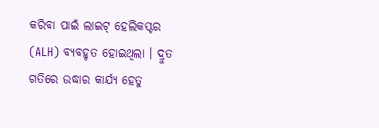କରିବା ପାଇଁ ଲାଇଟ୍ ହେଲିକପ୍ଟର (ALH) ବ୍ୟବହୃତ ହୋଇଥିଲା । ଦ୍ରୁତ ଗତିରେ ଉଦ୍ଧାର କାର୍ଯ୍ୟ ହେତୁ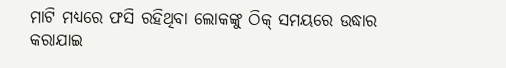ମାଟି ମଧ୍ୟରେ ଫସି ରହିଥିବା ଲୋକଙ୍କୁ ଠିକ୍ ସମୟରେ ଉଦ୍ଧାର କରାଯାଇ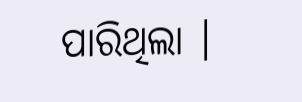ପାରିଥିଲା ।